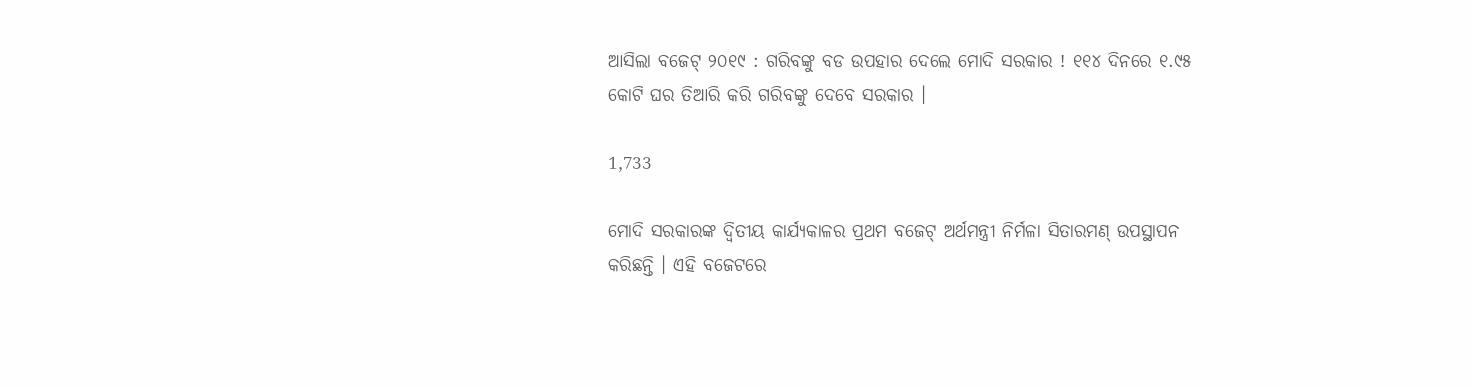ଆସିଲା ବଜେଟ୍ ୨୦୧୯ : ଗରିବଙ୍କୁ ବଡ ଉପହାର ଦେଲେ ମୋଦି ସରକାର ! ୧୧୪ ଦିନରେ ୧.୯୫ କୋଟି ଘର ତିଆରି କରି ଗରିବଙ୍କୁ ଦେବେ ସରକାର ।

1,733

ମୋଦି ସରକାରଙ୍କ ଦ୍ୱିତୀୟ କାର୍ଯ୍ୟକାଳର ପ୍ରଥମ ବଜେଟ୍ ଅର୍ଥମନ୍ତ୍ରୀ ନିର୍ମଳା ସିତାରମଣ୍ ଉପସ୍ଥାପନ କରିଛନ୍ତି । ଏହି ବଜେଟରେ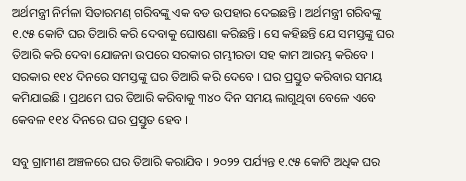ଅର୍ଥମନ୍ତ୍ରୀ ନିର୍ମଳା ସିତାରମଣ୍ ଗରିବଙ୍କୁ ଏକ ବଡ ଉପହାର ଦେଇଛନ୍ତି । ଅର୍ଥମନ୍ତ୍ରୀ ଗରିବଙ୍କୁ ୧.୯୫ କୋଟି ଘର ତିଆରି କରି ଦେବାକୁ ଘୋଷଣା କରିଛନ୍ତି । ସେ କହିଛନ୍ତି ଯେ ସମସ୍ତଙ୍କୁ ଘର ତିଆରି କରି ଦେବା ଯୋଜନା ଉପରେ ସରକାର ଗମ୍ଭୀରତା ସହ କାମ ଆରମ୍ଭ କରିବେ । ସରକାର ୧୧୪ ଦିନରେ ସମସ୍ତଙ୍କୁ ଘର ତିଆରି କରି ଦେବେ । ଘର ପ୍ରସ୍ତୁତ କରିବାର ସମୟ କମିଯାଇଛି । ପ୍ରଥମେ ଘର ତିଆରି କରିବାକୁ ୩୪୦ ଦିନ ସମୟ ଲାଗୁଥିବା ବେଳେ ଏବେ କେବଳ ୧୧୪ ଦିନରେ ଘର ପ୍ରସ୍ତୁତ ହେବ ।

ସବୁ ଗ୍ରାମୀଣ ଅଞ୍ଚଳରେ ଘର ତିଆରି କରାଯିବ । ୨୦୨୨ ପର୍ଯ୍ୟନ୍ତ ୧.୯୫ କୋଟି ଅଧିକ ଘର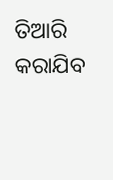ତିଆରି କରାଯିବ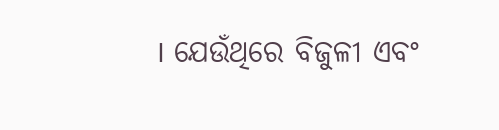। ଯେଉଁଥିରେ ବିଜୁଳୀ ଏବଂ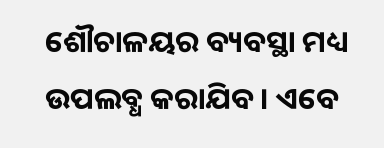ଶୌଚାଳୟର ବ୍ୟବସ୍ଥା ମଧ୍ୟ ଉପଲବ୍ଧ କରାଯିବ । ଏବେ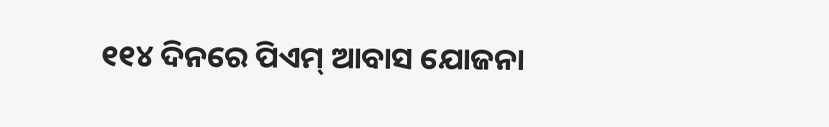୧୧୪ ଦିନରେ ପିଏମ୍ ଆବାସ ଯୋଜନା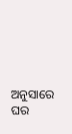ଅନୁସାରେ ଘର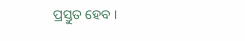ପ୍ରସ୍ତୁତ ହେବ ।